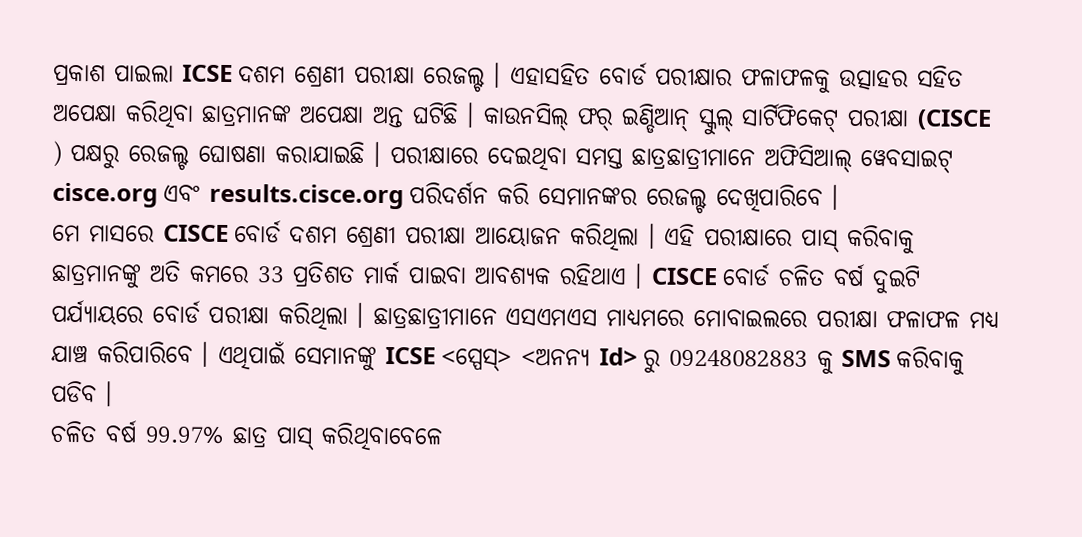ପ୍ରକାଶ ପାଇଲା ICSE ଦଶମ ଶ୍ରେଣୀ ପରୀକ୍ଷା ରେଜଲ୍ଟ । ଏହାସହିତ ବୋର୍ଡ ପରୀକ୍ଷାର ଫଳାଫଳକୁ ଉତ୍ସାହର ସହିତ ଅପେକ୍ଷା କରିଥିବା ଛାତ୍ରମାନଙ୍କ ଅପେକ୍ଷା ଅନ୍ତ ଘଟିଛି । କାଉନସିଲ୍ ଫର୍ ଇଣ୍ଡିଆନ୍ ସ୍କୁଲ୍ ସାର୍ଟିଫିକେଟ୍ ପରୀକ୍ଷା (CISCE ) ପକ୍ଷରୁ ରେଜଲ୍ଟ ଘୋଷଣା କରାଯାଇଛି । ପରୀକ୍ଷାରେ ଦେଇଥିବା ସମସ୍ତ ଛାତ୍ରଛାତ୍ରୀମାନେ ଅଫିସିଆଲ୍ ୱେବସାଇଟ୍ cisce.org ଏବଂ results.cisce.org ପରିଦର୍ଶନ କରି ସେମାନଙ୍କର ରେଜଲ୍ଟ ଦେଖିପାରିବେ ।
ମେ ମାସରେ CISCE ବୋର୍ଡ ଦଶମ ଶ୍ରେଣୀ ପରୀକ୍ଷା ଆୟୋଜନ କରିଥିଲା । ଏହି ପରୀକ୍ଷାରେ ପାସ୍ କରିବାକୁ ଛାତ୍ରମାନଙ୍କୁ ଅତି କମରେ 33 ପ୍ରତିଶତ ମାର୍କ ପାଇବା ଆବଶ୍ୟକ ରହିଥାଏ । CISCE ବୋର୍ଡ ଚଳିତ ବର୍ଷ ଦୁଇଟି ପର୍ଯ୍ୟାୟରେ ବୋର୍ଡ ପରୀକ୍ଷା କରିଥିଲା । ଛାତ୍ରଛାତ୍ରୀମାନେ ଏସଏମଏସ ମାଧ୍ୟମରେ ମୋବାଇଲରେ ପରୀକ୍ଷା ଫଳାଫଳ ମଧ୍ୟ ଯାଞ୍ଚ କରିପାରିବେ । ଏଥିପାଇଁ ସେମାନଙ୍କୁ ICSE <ସ୍ପେସ୍> <ଅନନ୍ୟ Id> ରୁ 09248082883 କୁ SMS କରିବାକୁ ପଡିବ ।
ଚଳିତ ବର୍ଷ 99.97% ଛାତ୍ର ପାସ୍ କରିଥିବାବେଳେ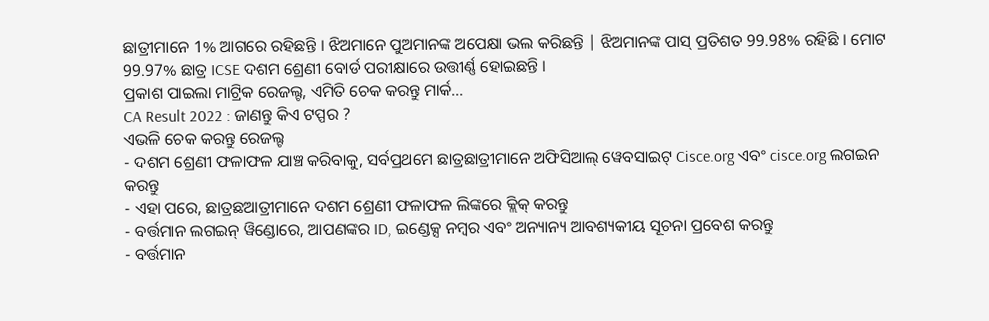ଛାତ୍ରୀମାନେ 1% ଆଗରେ ରହିଛନ୍ତି । ଝିଅମାନେ ପୁଅମାନଙ୍କ ଅପେକ୍ଷା ଭଲ କରିଛନ୍ତି | ଝିଅମାନଙ୍କ ପାସ୍ ପ୍ରତିଶତ 99.98% ରହିଛି । ମୋଟ 99.97% ଛାତ୍ର ICSE ଦଶମ ଶ୍ରେଣୀ ବୋର୍ଡ ପରୀକ୍ଷାରେ ଉତ୍ତୀର୍ଣ୍ଣ ହୋଇଛନ୍ତି ।
ପ୍ରକାଶ ପାଇଲା ମାଟ୍ରିକ ରେଜଲ୍ଟ, ଏମିତି ଚେକ କରନ୍ତୁ ମାର୍କ...
CA Result 2022 : ଜାଣନ୍ତୁ କିଏ ଟପ୍ପର ?
ଏଭଳି ଚେକ କରନ୍ତୁ ରେଜଲ୍ଟ
- ଦଶମ ଶ୍ରେଣୀ ଫଳାଫଳ ଯାଞ୍ଚ କରିବାକୁ, ସର୍ବପ୍ରଥମେ ଛାତ୍ରଛାତ୍ରୀମାନେ ଅଫିସିଆଲ୍ ୱେବସାଇଟ୍ Cisce.org ଏବଂ cisce.org ଲଗଇନ କରନ୍ତୁ
- ଏହା ପରେ, ଛାତ୍ରଛଆତ୍ରୀମାନେ ଦଶମ ଶ୍ରେଣୀ ଫଳାଫଳ ଲିଙ୍କରେ କ୍ଲିକ୍ କରନ୍ତୁ
- ବର୍ତ୍ତମାନ ଲଗଇନ୍ ୱିଣ୍ଡୋରେ, ଆପଣଙ୍କର ID, ଇଣ୍ଡେକ୍ସ ନମ୍ବର ଏବଂ ଅନ୍ୟାନ୍ୟ ଆବଶ୍ୟକୀୟ ସୂଚନା ପ୍ରବେଶ କରନ୍ତୁ
- ବର୍ତ୍ତମାନ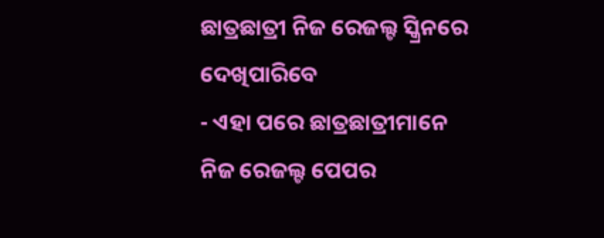ଛାତ୍ରଛାତ୍ରୀ ନିଜ ରେଜଲ୍ଟ ସ୍କ୍ରିନରେ ଦେଖିପାରିବେ
- ଏହା ପରେ ଛାତ୍ରଛାତ୍ରୀମାନେ ନିଜ ରେଜଲ୍ଟ ପେପର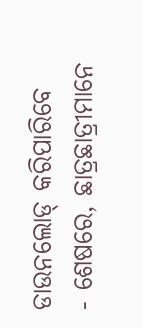ଡାଉନଲୋଡ୍ କରିପାରିବେ
- ଶେଷରେ, ଛାତ୍ରଛାତ୍ରୀମାନେ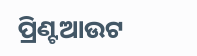ପ୍ରିଣ୍ଟଆଉଟ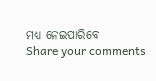ମଧ୍ୟ ନେଇପାରିବେ
Share your comments